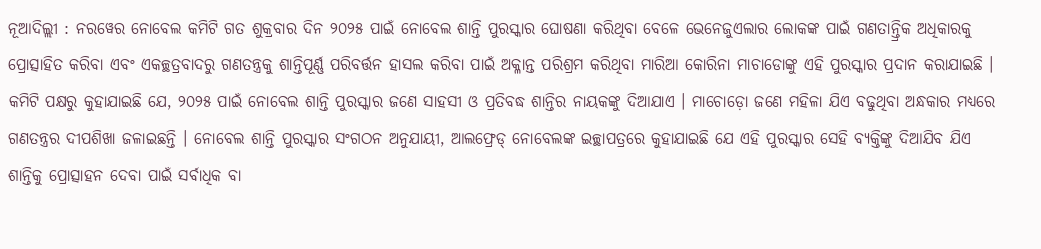ନୂଆଦିଲ୍ଲୀ : ନରୱେର ନୋବେଲ କମିଟି ଗତ ଶୁକ୍ରବାର ଦିନ ୨୦୨୫ ପାଇଁ ନୋବେଲ ଶାନ୍ତି ପୁରସ୍କାର ଘୋଷଣା କରିଥିବା ବେଳେ ଭେନେଜୁଏଲାର ଲୋକଙ୍କ ପାଇଁ ଗଣତାନ୍ତ୍ରିକ ଅଧିକାରକୁ ପ୍ରୋତ୍ସାହିତ କରିବା ଏବଂ ଏକଚ୍ଛତ୍ରବାଦରୁ ଗଣତନ୍ତ୍ରକୁ ଶାନ୍ତିପୂର୍ଣ୍ଣ ପରିବର୍ତ୍ତନ ହାସଲ କରିବା ପାଇଁ ଅକ୍ଳାନ୍ତ ପରିଶ୍ରମ କରିଥିବା ମାରିଆ କୋରିନା ମାଚାଡୋଙ୍କୁ ଏହି ପୁରସ୍କାର ପ୍ରଦାନ କରାଯାଇଛି । କମିଟି ପକ୍ଷରୁ କୁହାଯାଇଛି ଯେ, ୨୦୨୫ ପାଇଁ ନୋବେଲ ଶାନ୍ତି ପୁରସ୍କାର ଜଣେ ସାହସୀ ଓ ପ୍ରତିବଦ୍ଧ ଶାନ୍ତିର ନାୟକଙ୍କୁ ଦିଆଯାଏ । ମାଚୋଡ଼ୋ ଜଣେ ମହିଳା ଯିଏ ବଢୁଥିବା ଅନ୍ଧକାର ମଧ୍ୟରେ ଗଣତନ୍ତ୍ରର ଦୀପଶିଖା ଜଳାଇଛନ୍ତି । ନୋବେଲ ଶାନ୍ତି ପୁରସ୍କାର ସଂଗଠନ ଅନୁଯାୟୀ, ଆଲଫ୍ରେଡ୍ ନୋବେଲଙ୍କ ଇଚ୍ଛାପତ୍ରରେ କୁହାଯାଇଛି ଯେ ଏହି ପୁରସ୍କାର ସେହି ବ୍ୟକ୍ତିଙ୍କୁ ଦିଆଯିବ ଯିଏ ଶାନ୍ତିକୁ ପ୍ରୋତ୍ସାହନ ଦେବା ପାଇଁ ସର୍ବାଧିକ ବା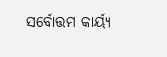ସର୍ବୋତ୍ତମ କାର୍ୟ୍ୟ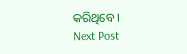କରିଥିବେ ।
Next Post